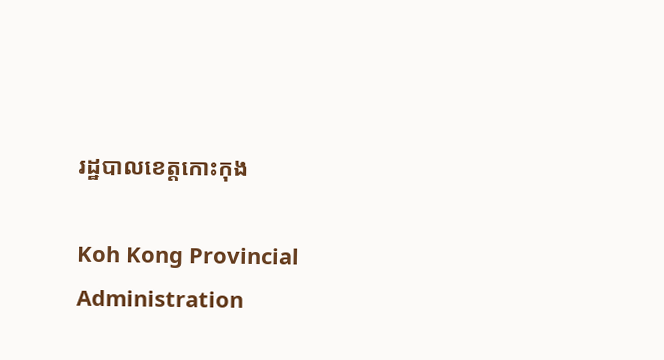រដ្ឋបាលខេត្តកោះកុង

Koh Kong Provincial Administration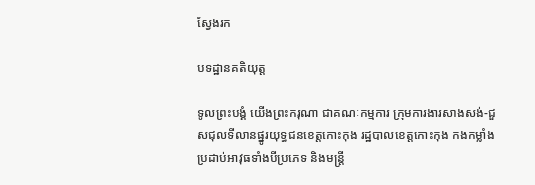ស្វែងរក

បទដ្ឋានគតិយុត្ត

ទូលព្រះបង្គំ យើងព្រះករុណា ជាគណៈកម្មការ ក្រុមការងារសាងសង់-ជួសជុលទីលានផ្នូរយុទ្ធជនខេត្តកោះកុង រដ្ឋបាលខេត្តកោះកុង កងកម្លាំងប្រដាប់អាវុធទាំងបីប្រភេទ និងមន្ត្រី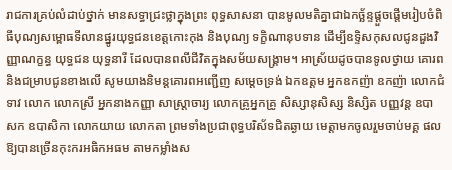រាជការគ្រប់លំដាប់ថ្នាក់ មានសទ្ធាជ្រះថ្លាក្នុងព្រះ ពុទ្ធសាសនា បានមូលមតិគ្នាជាឯកច្ឆ័ន្ទផ្តួចផ្តើមរៀបចំពិធីបុណ្យសម្ពោធទីលានផ្នូរយុទ្ធជនខេត្តកោះកុង និងបុណ្យ ទក្ខិណានុបទាន ដើម្បីឧទ្ទិសកុសលជូនដួងវិញ្ញាណក្ខន្ធ យុទ្ធជន យុទ្ធនារី ដែលបានពលីជីវិតក្នុងសម័យសង្គ្រាម។ អាស្រ័យដូចបានទូលថ្វាយ គោរពនិងជម្រាបជូនខាងលើ សូមយាងនិមន្តគោរពអញ្ជើញ សម្ដេចទ្រង់ ឯកឧត្តម អ្នកឧកញ៉ា ឧកញ៉ា លោកជំទាវ លោក លោកស្រី អ្នកនាងកញ្ញា សាស្ត្រាចារ្យ លោកគ្រូអ្នកគ្រូ សិស្សានុសិស្ស និស្សិត បញ្ញវន្ត ឧបាសក ឧបាសិកា លោកយាយ លោកតា ព្រមទាំងប្រជាពុទ្ធបរិស័ទជិតឆ្ងាយ មេត្តាមកចូលរួមចាប់មគ្គ ផលឱ្យបានច្រើនកុះករអធិកអធម តាមកម្លាំងស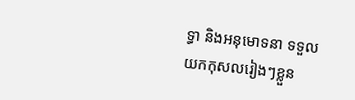ទ្ធា និងអនុមោទនា ទទួលយកកុសលរៀងៗខ្លួន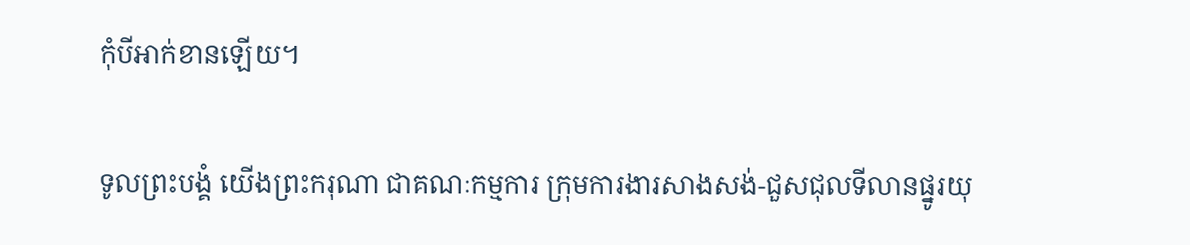កុំបីអាក់ខានឡើយ។

ទូលព្រះបង្គំ យើងព្រះករុណា ជាគណៈកម្មការ ក្រុមការងារសាងសង់-ជួសជុលទីលានផ្នូរយុ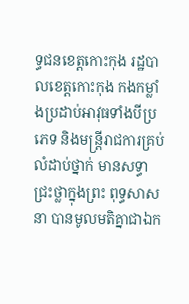ទ្ធជនខេត្តកោះកុង រដ្ឋបាលខេត្តកោះកុង កងកម្លាំងប្រដាប់អាវុធទាំងបីប្រភេទ និងមន្ត្រីរាជការគ្រប់លំដាប់ថ្នាក់ មានសទ្ធាជ្រះថ្លាក្នុងព្រះ ពុទ្ធសាសនា បានមូលមតិគ្នាជាឯក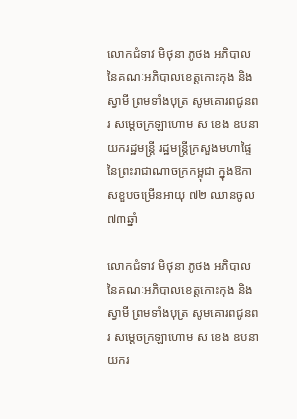លោកជំទាវ មិថុនា ភូថង អភិបាល នៃគណៈអភិបាលខេត្តកោះកុង និងស្វាមី ព្រមទាំងបុត្រ សូមគោរពជូនពរ សម្តេចក្រឡាហោម ស ខេង ឧបនាយករដ្ឋមន្ត្រី រដ្ឋមន្ត្រីក្រសួងមហាផ្ទៃ នៃព្រះរាជាណាចក្រកម្ពុជា ក្នុងឱកាសខួបចម្រើនអាយុ ៧២ ឈានចូល ៧៣ឆ្នាំ

លោកជំទាវ មិថុនា ភូថង អភិបាល នៃគណៈអភិបាលខេត្តកោះកុង និងស្វាមី ព្រមទាំងបុត្រ សូមគោរពជូនពរ សម្តេចក្រឡាហោម ស ខេង ឧបនាយករ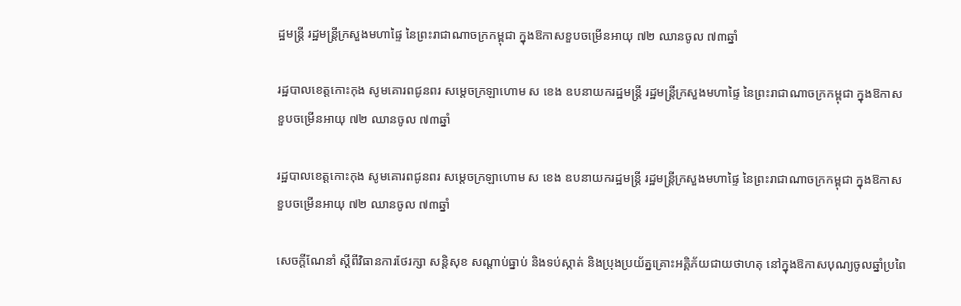ដ្ឋមន្ត្រី រដ្ឋមន្ត្រីក្រសួងមហាផ្ទៃ នៃព្រះរាជាណាចក្រកម្ពុជា ក្នុងឱកាសខួបចម្រើនអាយុ ៧២ ឈានចូល ៧៣ឆ្នាំ

រដ្ឋបាលខេត្តកោះកុង សូមគោរពជូនពរ សម្តេចក្រឡាហោម ស ខេង ឧបនាយករដ្ឋមន្ត្រី រដ្ឋមន្ត្រីក្រសួងមហាផ្ទៃ នៃព្រះរាជាណាចក្រកម្ពុជា ក្នុងឱកាសខួបចម្រើនអាយុ ៧២ ឈានចូល ៧៣ឆ្នាំ

រដ្ឋបាលខេត្តកោះកុង សូមគោរពជូនពរ សម្តេចក្រឡាហោម ស ខេង ឧបនាយករដ្ឋមន្ត្រី រដ្ឋមន្ត្រីក្រសួងមហាផ្ទៃ នៃព្រះរាជាណាចក្រកម្ពុជា ក្នុងឱកាសខួបចម្រើនអាយុ ៧២ ឈានចូល ៧៣ឆ្នាំ

សេចក្ដីណែនាំ ស្ដីពីវិធានការថែរក្សា សន្តិសុខ សណ្តាប់ធ្នាប់ និងទប់ស្កាត់ និងប្រុងប្រយ័ត្នគ្រោះអគ្គិភ័យជាយថាហតុ នៅក្នុងឱកាសបុណ្យចូលឆ្នាំប្រពៃ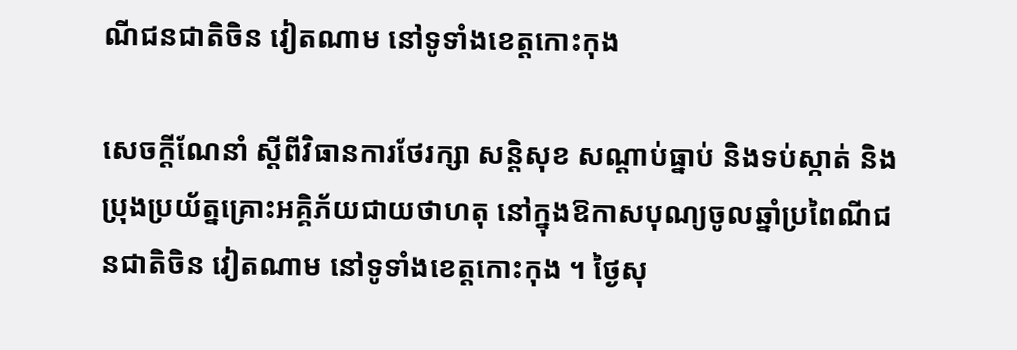ណីជនជាតិចិន វៀតណាម នៅទូទាំងខេត្តកោះកុង

សេចក្ដីណែនាំ ស្ដីពីវិធានការថែរក្សា សន្តិសុខ សណ្តាប់ធ្នាប់ និងទប់ស្កាត់ និងប្រុងប្រយ័ត្នគ្រោះអគ្គិភ័យជាយថាហតុ នៅក្នុងឱកាសបុណ្យចូលឆ្នាំប្រពៃណីជនជាតិចិន វៀតណាម នៅទូទាំងខេត្តកោះកុង ។ ថ្ងៃសុ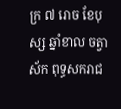ក្រ ៧ រោច ខែបុស្ស ឆ្នាំខាល ចត្វាស័ក ពុទ្ធសករាជ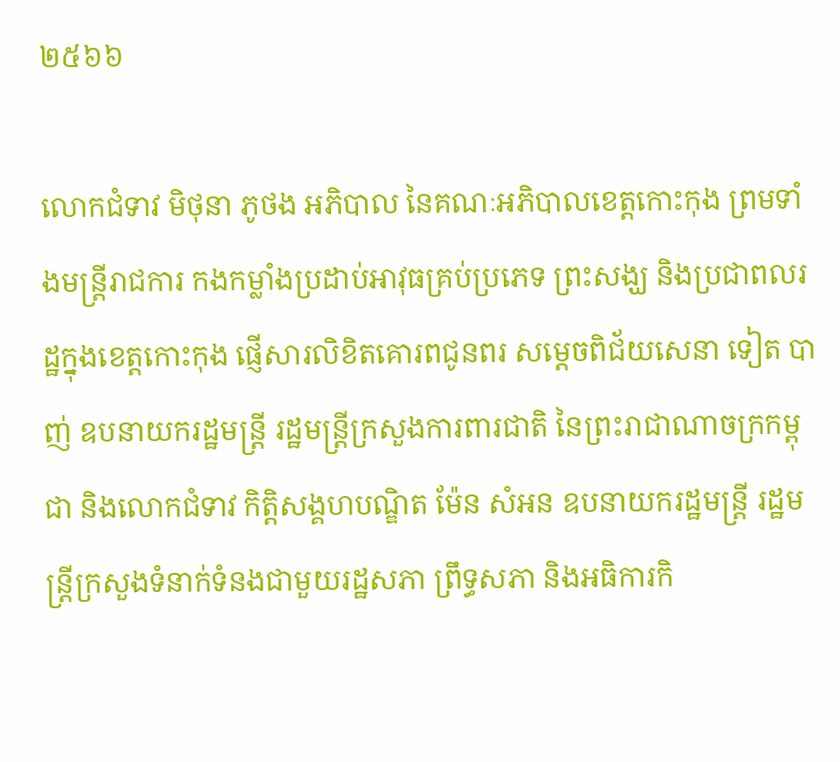២៥៦៦

លោកជំទាវ មិថុនា ភូថង អភិបាល នៃគណៈអភិបាលខេត្តកោះកុង ព្រមទាំងមន្ត្រីរាជការ កងកម្លាំងប្រដាប់អាវុធគ្រប់ប្រភេទ ព្រះសង្ឃ និងប្រជាពលរដ្ឋក្នុងខេត្តកោះកុង ផ្ញើសារលិខិតគោរពជូនពរ សម្តេចពិជ័យសេនា ទៀត បាញ់ ឧបនាយករដ្ឋមន្រ្តី រដ្ឋមន្រ្តីក្រសួងការពារជាតិ នៃព្រះរាជាណាចក្រកម្ពុជា និងលោកជំទាវ កិត្តិសង្គហបណ្ឌិត ម៉ែន សំអន ឧបនាយករដ្ឋមន្ត្រី រដ្ឋមន្ត្រីក្រសួងទំនាក់ទំនងជាមួយរដ្ឋសភា ព្រឹទ្ធសភា និងអធិការកិ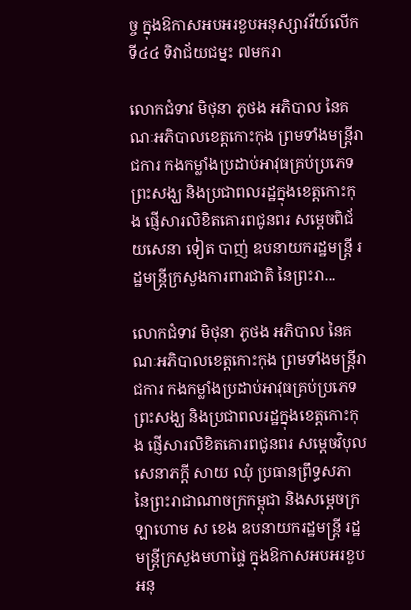ច្ច ក្នុងឱកាសអបអរខួបអនុស្សាវរីយ៍លើកទី៤៤ ទិវាជ័យជម្នះ ៧មករា

លោកជំទាវ មិថុនា ភូថង អភិបាល នៃគណៈអភិបាលខេត្តកោះកុង ព្រមទាំងមន្ត្រីរាជការ កងកម្លាំងប្រដាប់អាវុធគ្រប់ប្រភេទ ព្រះសង្ឃ និងប្រជាពលរដ្ឋក្នុងខេត្តកោះកុង ផ្ញើសារលិខិតគោរពជូនពរ សម្តេចពិជ័យសេនា ទៀត បាញ់ ឧបនាយករដ្ឋមន្រ្តី រដ្ឋមន្រ្តីក្រសួងការពារជាតិ នៃព្រះរា...

លោកជំទាវ មិថុនា ភូថង អភិបាល នៃគណៈអភិបាលខេត្តកោះកុង ព្រមទាំងមន្ត្រីរាជការ កងកម្លាំងប្រដាប់អាវុធគ្រប់ប្រភេទ ព្រះសង្ឃ និងប្រជាពលរដ្ឋក្នុងខេត្តកោះកុង ផ្ញើសារលិខិតគោរពជូនពរ សម្តេចវិបុលសេនាភក្តី សាយ ឈុំ ប្រធានព្រឹទ្ធសភា នៃព្រះរាជាណាចក្រកម្ពុជា និងសម្តេចក្រឡាហោម ស ខេង ឧបនាយករដ្ឋមន្ត្រី រដ្ឋមន្ត្រីក្រសួងមហាផ្ទៃ ក្នុងឱកាសអបអរខួបអនុ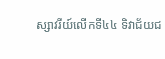ស្សាវរីយ៍លើកទី៤៤ ទិវាជ័យជ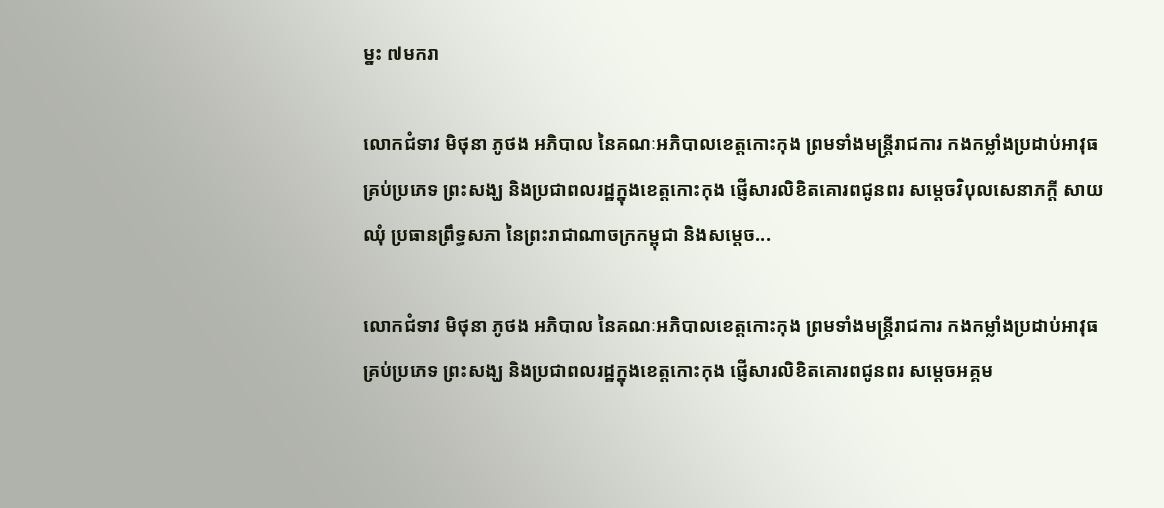ម្នះ ៧មករា

លោកជំទាវ មិថុនា ភូថង អភិបាល នៃគណៈអភិបាលខេត្តកោះកុង ព្រមទាំងមន្ត្រីរាជការ កងកម្លាំងប្រដាប់អាវុធគ្រប់ប្រភេទ ព្រះសង្ឃ និងប្រជាពលរដ្ឋក្នុងខេត្តកោះកុង ផ្ញើសារលិខិតគោរពជូនពរ សម្តេចវិបុលសេនាភក្តី សាយ ឈុំ ប្រធានព្រឹទ្ធសភា នៃព្រះរាជាណាចក្រកម្ពុជា និងសម្តេច...

លោកជំទាវ មិថុនា ភូថង អភិបាល នៃគណៈអភិបាលខេត្តកោះកុង ព្រមទាំងមន្ត្រីរាជការ កងកម្លាំងប្រដាប់អាវុធគ្រប់ប្រភេទ ព្រះសង្ឃ និងប្រជាពលរដ្ឋក្នុងខេត្តកោះកុង ផ្ញើសារលិខិតគោរពជូនពរ សម្តេចអគ្គម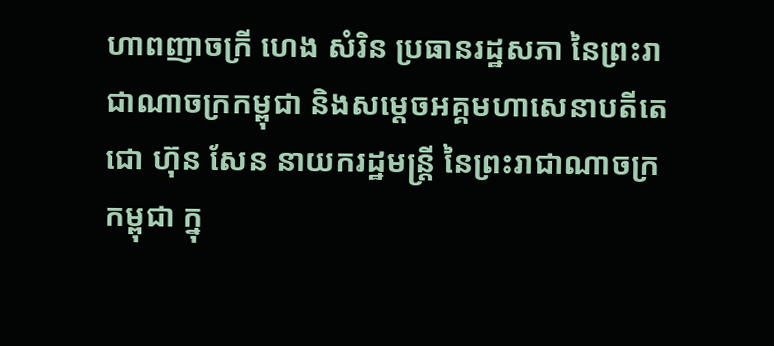ហាពញាចក្រី ហេង សំរិន ប្រធានរដ្ឋសភា នៃព្រះរាជាណាចក្រកម្ពុជា និងសម្តេចអគ្គមហាសេនាបតីតេជោ ហ៊ុន សែន នាយករដ្ឋមន្ត្រី នៃព្រះរាជាណាចក្រកម្ពុជា ក្នុ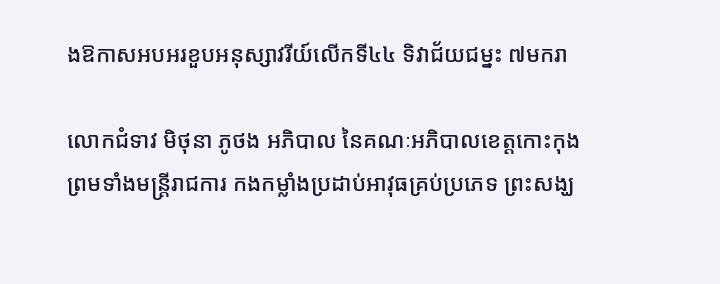ងឱកាសអបអរខួបអនុស្សាវរីយ៍លើកទី៤៤ ទិវាជ័យជម្នះ ៧មករា

លោកជំទាវ មិថុនា ភូថង អភិបាល នៃគណៈអភិបាលខេត្តកោះកុង ព្រមទាំងមន្ត្រីរាជការ កងកម្លាំងប្រដាប់អាវុធគ្រប់ប្រភេទ ព្រះសង្ឃ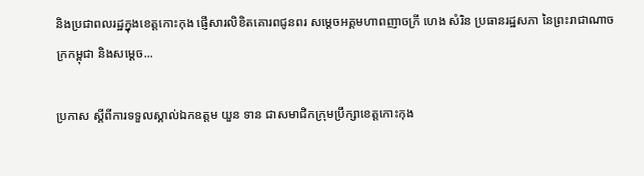និងប្រជាពលរដ្ឋក្នុងខេត្តកោះកុង ផ្ញើសារលិខិតគោរពជូនពរ សម្តេចអគ្គមហាពញាចក្រី ហេង សំរិន ប្រធានរដ្ឋសភា នៃព្រះរាជាណាចក្រកម្ពុជា និងសម្តេច...

ប្រកាស ស្តីពីការទទួលស្គាល់ឯកឧត្តម យួន ទាន ជាសមាជិកក្រុមប្រឹក្សាខេត្តកោះកុង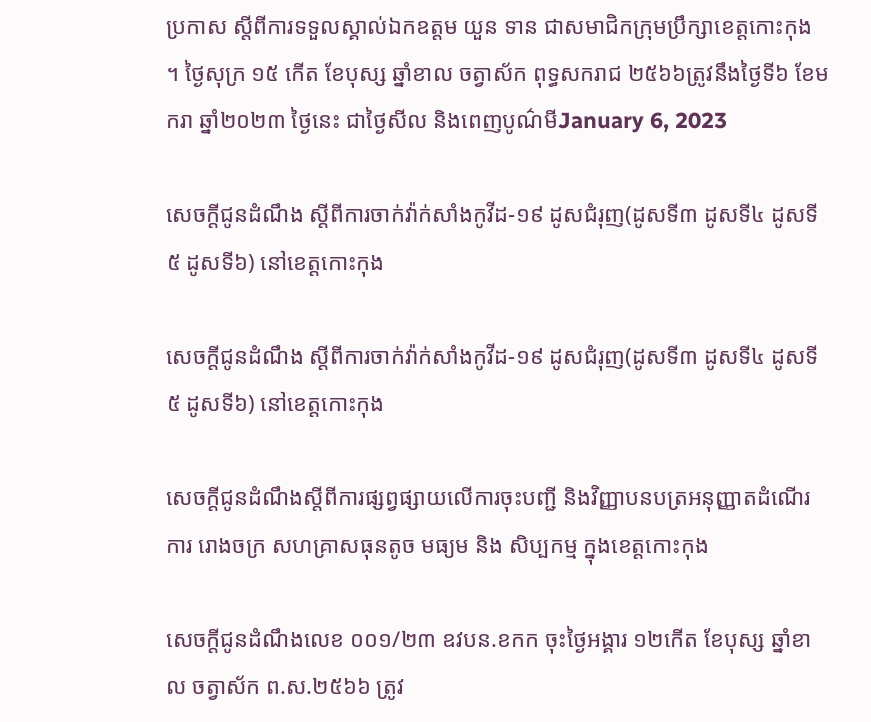ប្រកាស ស្តីពីការទទួលស្គាល់ឯកឧត្តម យួន ទាន ជាសមាជិកក្រុមប្រឹក្សាខេត្តកោះកុង ។ ថ្ងៃសុក្រ ១៥ កើត ខែបុស្ស ឆ្នាំខាល ចត្វាស័ក ពុទ្ធសករាជ ២៥៦៦ត្រូវនឹងថ្ងៃទី៦ ខែមករា ឆ្នាំ២០២៣ ថ្ងៃនេះ ជាថ្ងៃសីល និងពេញបូណ៌មីJanuary 6, 2023

សេចក្តីជូនដំណឹង ស្តីពីការចាក់វ៉ាក់សាំងកូវីដ-១៩ ដូសជំរុញ(ដូសទី៣ ដូសទី៤ ដូសទី៥ ដូសទី៦) នៅខេត្តកោះកុង

សេចក្តីជូនដំណឹង ស្តីពីការចាក់វ៉ាក់សាំងកូវីដ-១៩ ដូសជំរុញ(ដូសទី៣ ដូសទី៤ ដូសទី៥ ដូសទី៦) នៅខេត្តកោះកុង

សេចក្តីជូនដំណឹងស្តីពីការផ្សព្វផ្សាយលើការចុះបញ្ជី និងវិញ្ញាបនបត្រអនុញ្ញាតដំណើរការ រោងចក្រ សហគ្រាសធុនតូច មធ្យម និង សិប្បកម្ម ក្នុងខេត្តកោះកុង

សេចក្តីជូនដំណឹងលេខ ០០១/២៣ ឧវបន.ខកក ចុះថ្ងៃអង្គារ ១២កើត ខែបុស្ស ឆ្នាំខាល ចត្វាស័ក ព.ស.២៥៦៦ ត្រូវ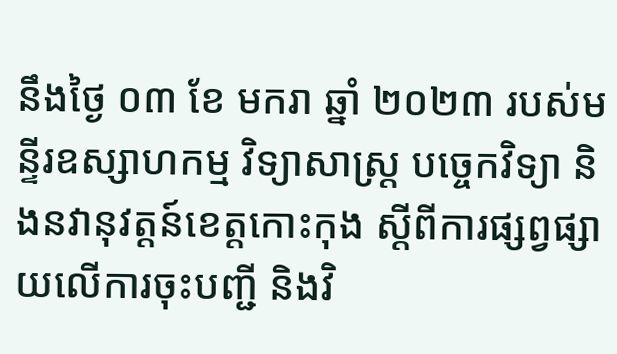នឹងថ្ងៃ ០៣ ខែ មករា ឆ្នាំ ២០២៣ របស់មន្ទីរឧស្សាហកម្ម វិទ្យាសាស្រ្ត បច្ចេកវិទ្យា និងនវានុវត្តន៍ខេត្តកោះកុង ស្តីពីការផ្សព្វផ្សាយលើការចុះបញ្ជី និងវិ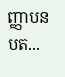ញ្ញាបនបត...